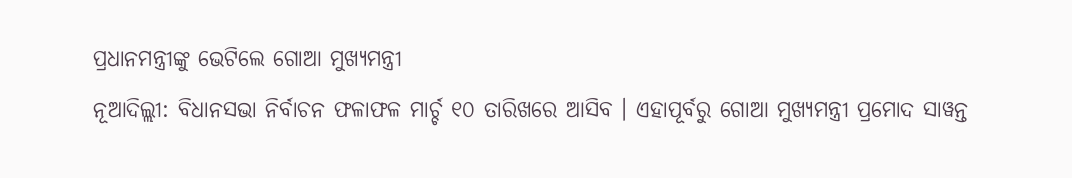ପ୍ରଧାନମନ୍ତ୍ରୀଙ୍କୁ ଭେଟିଲେ ଗୋଆ ମୁଖ୍ୟମନ୍ତ୍ରୀ
ନୂଆଦିଲ୍ଲୀ: ବିଧାନସଭା ନିର୍ବାଚନ ଫଳାଫଳ ମାର୍ଚ୍ଚ ୧୦ ତାରିଖରେ ଆସିବ । ଏହାପୂର୍ବରୁ ଗୋଆ ମୁଖ୍ୟମନ୍ତ୍ରୀ ପ୍ରମୋଦ ସାୱନ୍ତ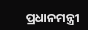ପ୍ରଧାନମନ୍ତ୍ରୀ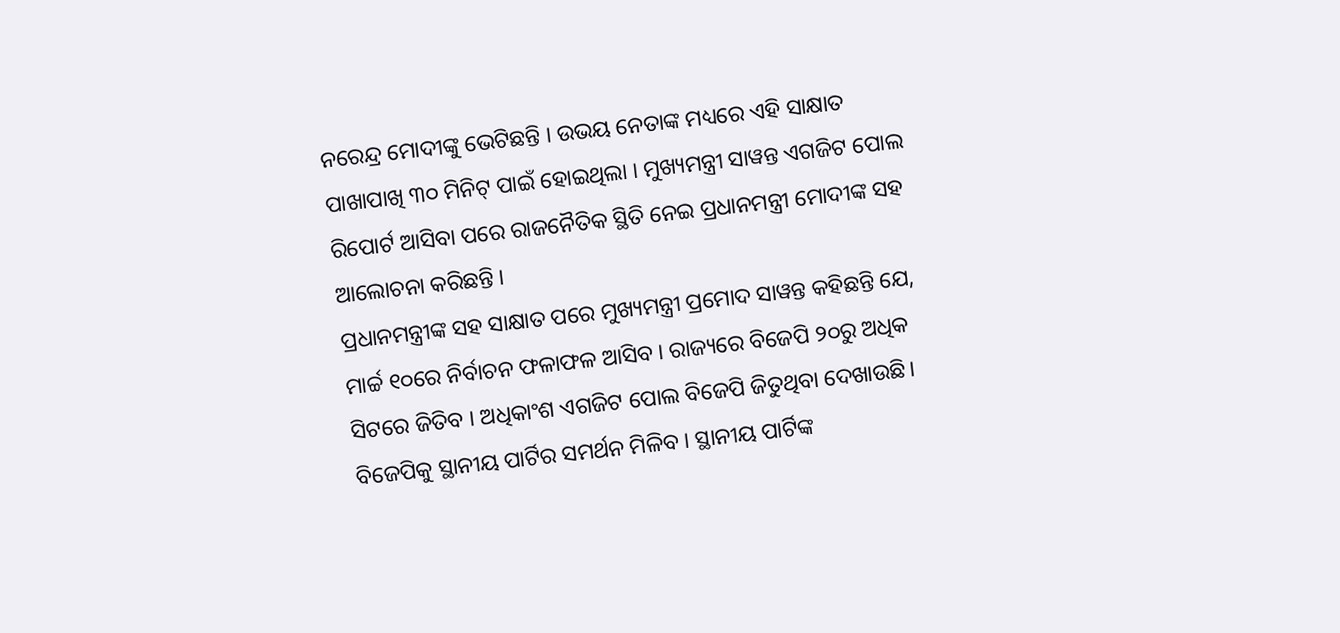ନରେନ୍ଦ୍ର ମୋଦୀଙ୍କୁ ଭେଟିଛନ୍ତି । ଉଭୟ ନେତାଙ୍କ ମଧ୍ୟରେ ଏହି ସାକ୍ଷାତ ପାଖାପାଖି ୩୦ ମିନିଟ୍ ପାଇଁ ହୋଇଥିଲା । ମୁଖ୍ୟମନ୍ତ୍ରୀ ସାୱନ୍ତ ଏଗଜିଟ ପୋଲ ରିପୋର୍ଟ ଆସିବା ପରେ ରାଜନୈତିକ ସ୍ଥିତି ନେଇ ପ୍ରଧାନମନ୍ତ୍ରୀ ମୋଦୀଙ୍କ ସହ ଆଲୋଚନା କରିଛନ୍ତି ।
ପ୍ରଧାନମନ୍ତ୍ରୀଙ୍କ ସହ ସାକ୍ଷାତ ପରେ ମୁଖ୍ୟମନ୍ତ୍ରୀ ପ୍ରମୋଦ ସାୱନ୍ତ କହିଛନ୍ତି ଯେ, ମାର୍ଚ୍ଚ ୧୦ରେ ନିର୍ବାଚନ ଫଳାଫଳ ଆସିବ । ରାଜ୍ୟରେ ବିଜେପି ୨୦ରୁ ଅଧିକ ସିଟରେ ଜିତିବ । ଅଧିକାଂଶ ଏଗଜିଟ ପୋଲ ବିଜେପି ଜିତୁଥିବା ଦେଖାଉଛି। ବିଜେପିକୁ ସ୍ଥାନୀୟ ପାର୍ଟିର ସମର୍ଥନ ମିଳିବ । ସ୍ଥାନୀୟ ପାର୍ଟିଙ୍କ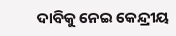ଦାବିକୁ ନେଇ କେନ୍ଦ୍ରୀୟ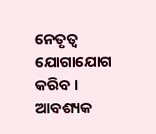ନେତୃତ୍ୱ ଯୋଗାଯୋଗ କରିବ । ଆବଶ୍ୟକ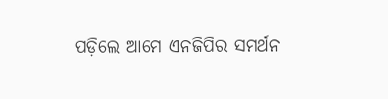ପଡ଼ିଲେ ଆମେ ଏନଜିପିର ସମର୍ଥନ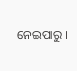ନେଇପାରୁ ।